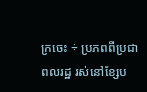ក្រចេះ ÷ ប្រភពពីប្រជាពលរដ្ឋ រស់នៅខ្សែប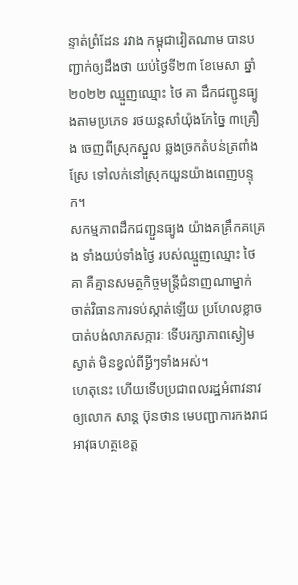ន្ទាត់ព្រំដែន រវាង កម្ពុជាវៀតណាម បានបញ្ជាក់ឲ្យដឹងថា យប់ថ្ងៃទី២៣ ខែមេសា ឆ្នាំ២០២២ ឈ្មួញឈ្មោះ ថៃ គា ដឹកជញ្ជូនធ្យូងតាមប្រភេទ រថយន្តសាំយ៉ុងកែច្នៃ ៣គ្រឿង ចេញពីស្រុកស្នួល ឆ្លងច្រកតំបន់ត្រពាំងស្រែ ទៅលក់នៅស្រុកយួនយ៉ាងពេញបន្ទុក។
សកម្មភាពដឹកជញ្ជួនធ្យូង យ៉ាងគគ្រឹកគគ្រេង ទាំងយប់ទាំងថ្ងៃ របស់ឈ្មួញឈ្មោះ ថៃ គា គឺគ្មានសមត្ថកិច្ចមន្ត្រីជំនាញណាម្នាក់ ចាត់វិធានការទប់ស្កាត់ឡើយ ប្រហែលខ្លាចបាត់បង់លាភសក្ការៈ ទើបរក្សាភាពស្ងៀមស្ងាត់ មិនខ្វល់ពីអ្វីៗទាំងអស់។
ហេតុនេះ ហើយទើបប្រជាពលរដ្ឋអំពាវនាវឲ្យលោក សាន្ត ប៊ុនថាន មេបញ្ជាការកងរាជអាវុធហត្ថខេត្ត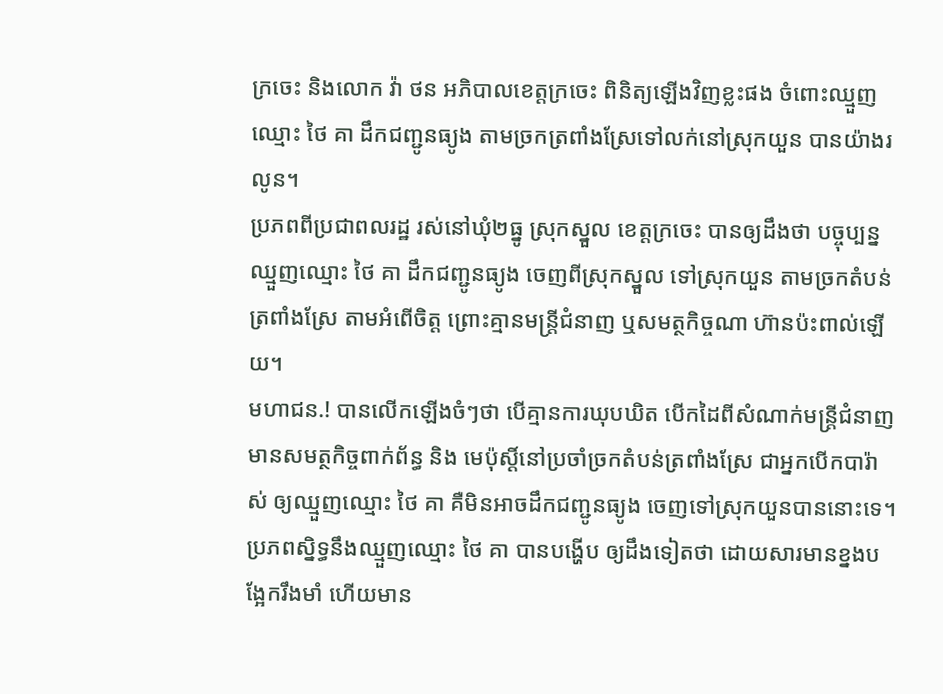ក្រចេះ និងលោក វ៉ា ថន អភិបាលខេត្តក្រចេះ ពិនិត្យឡើងវិញខ្លះផង ចំពោះឈ្មួញឈ្មោះ ថៃ គា ដឹកជញ្ជូនធ្យូង តាមច្រកត្រពាំងស្រែទៅលក់នៅស្រុកយួន បានយ៉ាងរលូន។
ប្រភពពីប្រជាពលរដ្ឋ រស់នៅឃុំ២ធ្នូ ស្រុកស្នួល ខេត្តក្រចេះ បានឲ្យដឹងថា បច្ចុប្បន្នឈ្មួញឈ្មោះ ថៃ គា ដឹកជញ្ជូនធ្យូង ចេញពីស្រុកស្នួល ទៅស្រុកយួន តាមច្រកតំបន់ត្រពាំងស្រែ តាមអំពើចិត្ត ព្រោះគ្មានមន្ត្រីជំនាញ ឬសមត្ថកិច្ចណា ហ៊ានប៉ះពាល់ឡើយ។
មហាជន.! បានលើកឡើងចំៗថា បើគ្មានការឃុបឃិត បើកដៃពីសំណាក់មន្ត្រីជំនាញ មានសមត្ថកិច្ចពាក់ព័ន្ធ និង មេប៉ុស្តិ៍នៅប្រចាំច្រកតំបន់ត្រពាំងស្រែ ជាអ្នកបើកបារ៉ាស់ ឲ្យឈ្មួញឈ្មោះ ថៃ គា គឺមិនអាចដឹកជញ្ជូនធ្យូង ចេញទៅស្រុកយួនបាននោះទេ។
ប្រភពស្និទ្ធនឹងឈ្មួញឈ្មោះ ថៃ គា បានបង្ហើប ឲ្យដឹងទៀតថា ដោយសារមានខ្នងបង្អែករឹងមាំ ហើយមាន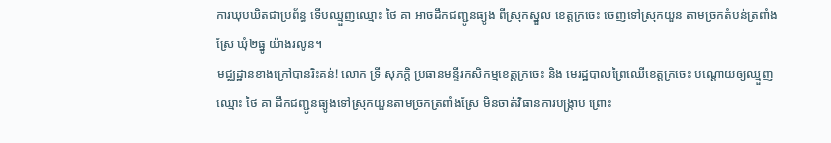ការឃុបឃិតជាប្រព័ន្ធ ទើបឈ្មួញឈ្មោះ ថៃ គា អាចដឹកជញ្ជូនធ្យូង ពីស្រុកស្នួល ខេត្តក្រចេះ ចេញទៅស្រុកយួន តាមច្រកតំបន់ត្រពាំងស្រែ ឃុំ២ធ្នូ យ៉ាងរលូន។
មជ្ឈដ្ឋានខាងក្រៅបានរិះគន់! លោក ទ្រី សុភក្ដិ ប្រធានមន្ទីរកសិកម្មខេត្តក្រចេះ និង មេរដ្ឋបាលព្រៃឈើខេត្តក្រចេះ បណ្ដោយឲ្យឈ្មួញឈ្មោះ ថៃ គា ដឹកជញ្ជូនធ្យូងទៅស្រុកយួនតាមច្រកត្រពាំងស្រែ មិនចាត់វិធានការបង្ក្រាប ព្រោះ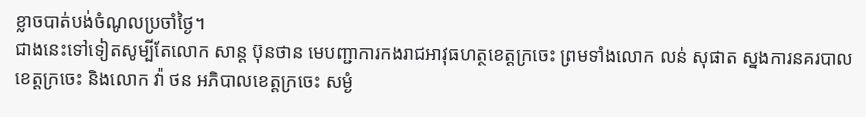ខ្លាចបាត់បង់ចំណូលប្រចាំថ្ងៃ។
ជាងនេះទៅទៀតសូម្បីតែលោក សាន្ត ប៊ុនថាន មេបញ្ជាការកងរាជអាវុធហត្ថខេត្តក្រចេះ ព្រមទាំងលោក លន់ សុផាត ស្នងការនគរបាលខេត្តក្រចេះ និងលោក វ៉ា ថន អភិបាលខេត្តក្រចេះ សម្ងំ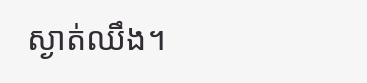ស្ងាត់ឈឹង។